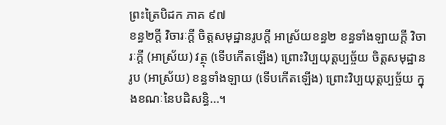ព្រះត្រៃបិដក ភាគ ៩៧
ខន្ធ២ក្តី វិចារៈក្តី ចិត្តសមុដ្ឋានរូបក្តី អាស្រ័យខន្ធ២ ខន្ធទាំងឡាយក្តី វិចារៈក្តី (អាស្រ័យ) វត្ថុ (ទើបកើតឡើង) ព្រោះវិប្បយុត្តប្បច្ច័យ ចិត្តសមុដ្ឋានរូប (អាស្រ័យ) ខន្ធទាំងឡាយ (ទើបកើតឡើង) ព្រោះវិប្បយុត្តប្បច្ច័យ ក្នុងខណៈនៃបដិសន្ធិ…។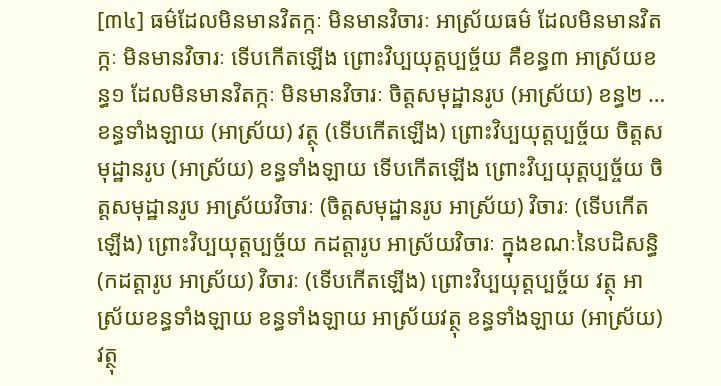[៣៤] ធម៌ដែលមិនមានវិតក្កៈ មិនមានវិចារៈ អាស្រ័យធម៌ ដែលមិនមានវិតក្កៈ មិនមានវិចារៈ ទើបកើតឡើង ព្រោះវិប្បយុត្តប្បច្ច័យ គឺខន្ធ៣ អាស្រ័យខន្ធ១ ដែលមិនមានវិតក្កៈ មិនមានវិចារៈ ចិត្តសមុដ្ឋានរូប (អាស្រ័យ) ខន្ធ២ … ខន្ធទាំងឡាយ (អាស្រ័យ) វត្ថុ (ទើបកើតឡើង) ព្រោះវិប្បយុត្តប្បច្ច័យ ចិត្តសមុដ្ឋានរូប (អាស្រ័យ) ខន្ធទាំងឡាយ ទើបកើតឡើង ព្រោះវិប្បយុត្តប្បច្ច័យ ចិត្តសមុដ្ឋានរូប អាស្រ័យវិចារៈ (ចិត្តសមុដ្ឋានរូប អាស្រ័យ) វិចារៈ (ទើបកើតឡើង) ព្រោះវិប្បយុត្តប្បច្ច័យ កដត្តារូប អាស្រ័យវិចារៈ ក្នុងខណៈនៃបដិសន្ធិ (កដត្តារូប អាស្រ័យ) វិចារៈ (ទើបកើតឡើង) ព្រោះវិប្បយុត្តប្បច្ច័យ វត្ថុ អាស្រ័យខន្ធទាំងឡាយ ខន្ធទាំងឡាយ អាស្រ័យវត្ថុ ខន្ធទាំងឡាយ (អាស្រ័យ) វត្ថុ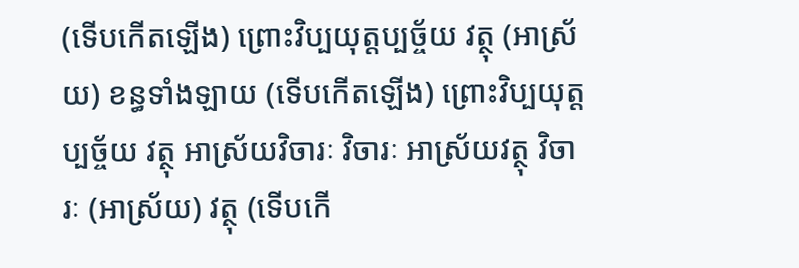(ទើបកើតឡើង) ព្រោះវិប្បយុត្តប្បច្ច័យ វត្ថុ (អាស្រ័យ) ខន្ធទាំងឡាយ (ទើបកើតឡើង) ព្រោះវិប្បយុត្តប្បច្ច័យ វត្ថុ អាស្រ័យវិចារៈ វិចារៈ អាស្រ័យវត្ថុ វិចារៈ (អាស្រ័យ) វត្ថុ (ទើបកើ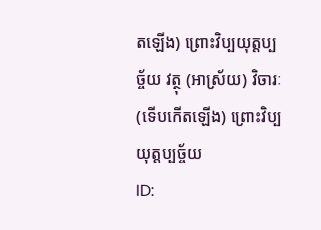តឡើង) ព្រោះវិប្បយុត្តប្បច្ច័យ វត្ថុ (អាស្រ័យ) វិចារៈ (ទើបកើតឡើង) ព្រោះវិប្បយុត្តប្បច្ច័យ
ID: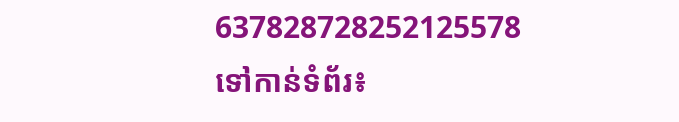637828728252125578
ទៅកាន់ទំព័រ៖